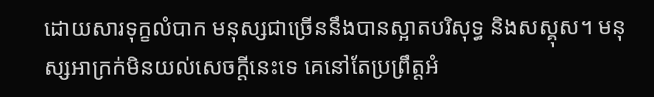ដោយសារទុក្ខលំបាក មនុស្សជាច្រើននឹងបានស្អាតបរិសុទ្ធ និងសស្គុស។ មនុស្សអាក្រក់មិនយល់សេចក្ដីនេះទេ គេនៅតែប្រព្រឹត្តអំ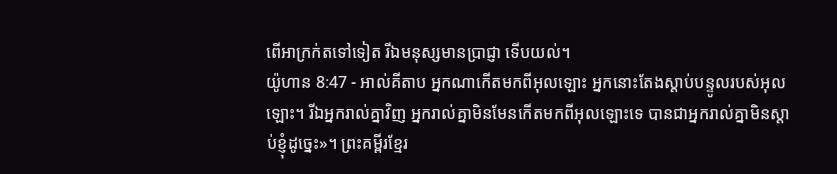ពើអាក្រក់តទៅទៀត រីឯមនុស្សមានប្រាជ្ញា ទើបយល់។
យ៉ូហាន 8:47 - អាល់គីតាប អ្នកណាកើតមកពីអុលឡោះ អ្នកនោះតែងស្ដាប់បន្ទូលរបស់អុលឡោះ។ រីឯអ្នករាល់គ្នាវិញ អ្នករាល់គ្នាមិនមែនកើតមកពីអុលឡោះទេ បានជាអ្នករាល់គ្នាមិនស្ដាប់ខ្ញុំដូច្នេះ»។ ព្រះគម្ពីរខ្មែរ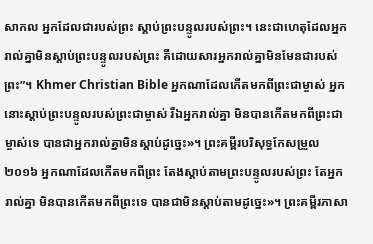សាកល អ្នកដែលជារបស់ព្រះ ស្ដាប់ព្រះបន្ទូលរបស់ព្រះ។ នេះជាហេតុដែលអ្នករាល់គ្នាមិនស្ដាប់ព្រះបន្ទូលរបស់ព្រះ គឺដោយសារអ្នករាល់គ្នាមិនមែនជារបស់ព្រះ”។ Khmer Christian Bible អ្នកណាដែលកើតមកពីព្រះជាម្ចាស់ អ្នកនោះស្តាប់ព្រះបន្ទូលរបស់ព្រះជាម្ចាស់ រីឯអ្នករាល់គ្នា មិនបានកើតមកពីព្រះជាម្ចាស់ទេ បានជាអ្នករាល់គ្នាមិនស្ដាប់ដូច្នេះ»។ ព្រះគម្ពីរបរិសុទ្ធកែសម្រួល ២០១៦ អ្នកណាដែលកើតមកពីព្រះ តែងស្តាប់តាមព្រះបន្ទូលរបស់ព្រះ តែអ្នករាល់គ្នា មិនបានកើតមកពីព្រះទេ បានជាមិនស្តាប់តាមដូច្នេះ»។ ព្រះគម្ពីរភាសា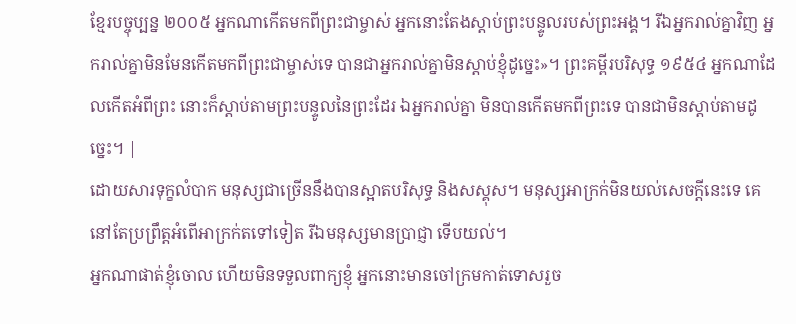ខ្មែរបច្ចុប្បន្ន ២០០៥ អ្នកណាកើតមកពីព្រះជាម្ចាស់ អ្នកនោះតែងស្ដាប់ព្រះបន្ទូលរបស់ព្រះអង្គ។ រីឯអ្នករាល់គ្នាវិញ អ្នករាល់គ្នាមិនមែនកើតមកពីព្រះជាម្ចាស់ទេ បានជាអ្នករាល់គ្នាមិនស្ដាប់ខ្ញុំដូច្នេះ»។ ព្រះគម្ពីរបរិសុទ្ធ ១៩៥៤ អ្នកណាដែលកើតអំពីព្រះ នោះក៏ស្តាប់តាមព្រះបន្ទូលនៃព្រះដែរ ឯអ្នករាល់គ្នា មិនបានកើតមកពីព្រះទេ បានជាមិនស្តាប់តាមដូច្នេះ។ |
ដោយសារទុក្ខលំបាក មនុស្សជាច្រើននឹងបានស្អាតបរិសុទ្ធ និងសស្គុស។ មនុស្សអាក្រក់មិនយល់សេចក្ដីនេះទេ គេនៅតែប្រព្រឹត្តអំពើអាក្រក់តទៅទៀត រីឯមនុស្សមានប្រាជ្ញា ទើបយល់។
អ្នកណាផាត់ខ្ញុំចោល ហើយមិនទទួលពាក្យខ្ញុំ អ្នកនោះមានចៅក្រមកាត់ទោសរួច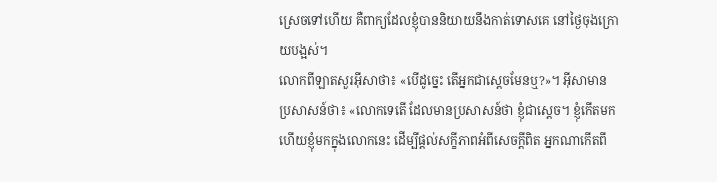ស្រេចទៅហើយ គឺពាក្យដែលខ្ញុំបាននិយាយនឹងកាត់ទោសគេ នៅថ្ងៃចុងក្រោយបង្អស់។
លោកពីឡាតសួរអ៊ីសាថា៖ «បើដូច្នេះ តើអ្នកជាស្ដេចមែនឬ?»។ អ៊ីសាមានប្រសាសន៍ថា៖ «លោកទេតើ ដែលមានប្រសាសន៍ថា ខ្ញុំជាស្ដេច។ ខ្ញុំកើតមក ហើយខ្ញុំមកក្នុងលោកនេះ ដើម្បីផ្ដល់សក្ខីភាពអំពីសេចក្ដីពិត អ្នកណាកើតពី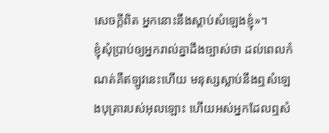សេចក្ដីពិត អ្នកនោះនឹងស្ដាប់សំឡេងខ្ញុំ»។
ខ្ញុំសុំប្រាប់ឲ្យអ្នករាល់គ្នាដឹងច្បាស់ថា ដល់ពេលកំណត់គឺឥឡូវនេះហើយ មនុស្សស្លាប់នឹងឮសំឡេងបុត្រារបស់អុលឡោះ ហើយអស់អ្នកដែលឮសំ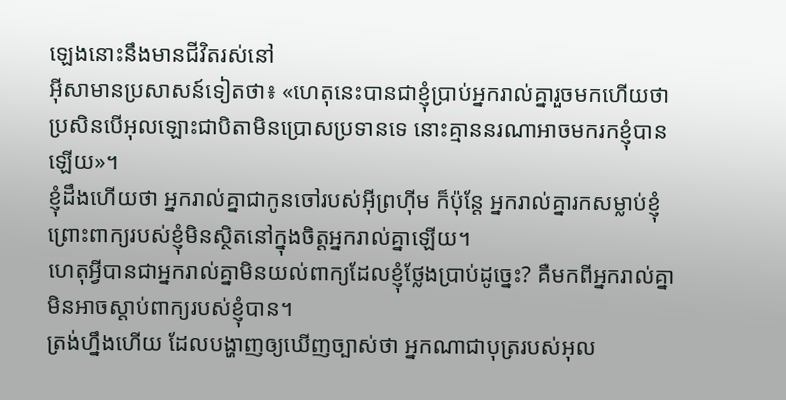ឡេងនោះនឹងមានជីវិតរស់នៅ
អ៊ីសាមានប្រសាសន៍ទៀតថា៖ «ហេតុនេះបានជាខ្ញុំប្រាប់អ្នករាល់គ្នារួចមកហើយថា ប្រសិនបើអុលឡោះជាបិតាមិនប្រោសប្រទានទេ នោះគ្មាននរណាអាចមករកខ្ញុំបានឡើយ»។
ខ្ញុំដឹងហើយថា អ្នករាល់គ្នាជាកូនចៅរបស់អ៊ីព្រហ៊ីម ក៏ប៉ុន្ដែ អ្នករាល់គ្នារកសម្លាប់ខ្ញុំ ព្រោះពាក្យរបស់ខ្ញុំមិនស្ថិតនៅក្នុងចិត្ដអ្នករាល់គ្នាឡើយ។
ហេតុអ្វីបានជាអ្នករាល់គ្នាមិនយល់ពាក្យដែលខ្ញុំថ្លែងប្រាប់ដូច្នេះ? គឺមកពីអ្នករាល់គ្នាមិនអាចស្ដាប់ពាក្យរបស់ខ្ញុំបាន។
ត្រង់ហ្នឹងហើយ ដែលបង្ហាញឲ្យឃើញច្បាស់ថា អ្នកណាជាបុត្ររបស់អុល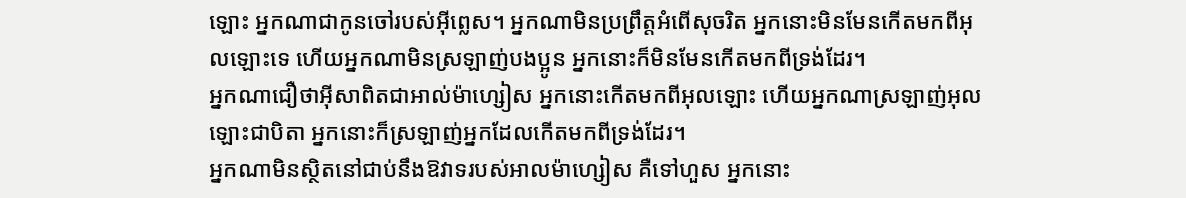ឡោះ អ្នកណាជាកូនចៅរបស់អ៊ីព្លេស។ អ្នកណាមិនប្រព្រឹត្ដអំពើសុចរិត អ្នកនោះមិនមែនកើតមកពីអុលឡោះទេ ហើយអ្នកណាមិនស្រឡាញ់បងប្អូន អ្នកនោះក៏មិនមែនកើតមកពីទ្រង់ដែរ។
អ្នកណាជឿថាអ៊ីសាពិតជាអាល់ម៉ាហ្សៀស អ្នកនោះកើតមកពីអុលឡោះ ហើយអ្នកណាស្រឡាញ់អុលឡោះជាបិតា អ្នកនោះក៏ស្រឡាញ់អ្នកដែលកើតមកពីទ្រង់ដែរ។
អ្នកណាមិនស្ថិតនៅជាប់នឹងឱវាទរបស់អាលម៉ាហ្សៀស គឺទៅហួស អ្នកនោះ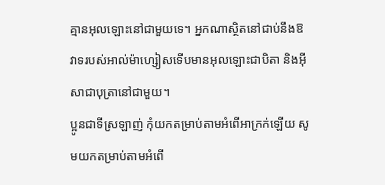គ្មានអុលឡោះនៅជាមួយទេ។ អ្នកណាស្ថិតនៅជាប់នឹងឱវាទរបស់អាល់ម៉ាហ្សៀសទើបមានអុលឡោះជាបិតា និងអ៊ីសាជាបុត្រានៅជាមួយ។
ប្អូនជាទីស្រឡាញ់ កុំយកតម្រាប់តាមអំពើអាក្រក់ឡើយ សូមយកតម្រាប់តាមអំពើ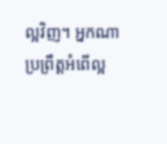ល្អវិញ។ អ្នកណាប្រព្រឹត្ដអំពើល្អ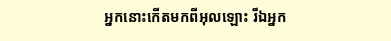អ្នកនោះកើតមកពីអុលឡោះ រីឯអ្នក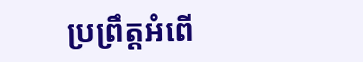ប្រព្រឹត្ដអំពើ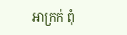អាក្រក់ ពុំ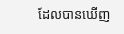ដែលបានឃើញ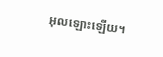អុលឡោះឡើយ។